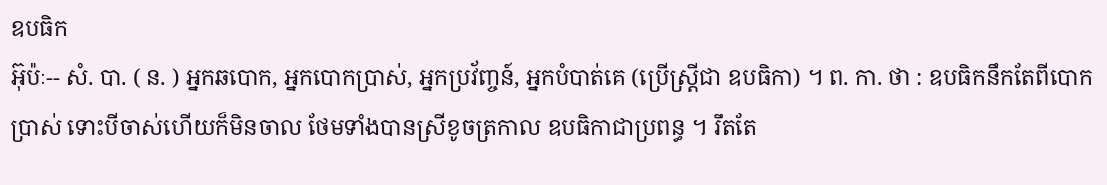ឧបធិក
អ៊ុប៉ៈ-- សំ. បា. ( ន. ) អ្នកឆបោក, អ្នកបោកប្រាស់, អ្នកប្រវ័ញ្ចន៍, អ្នកបំបាត់គេ (ប្រើស្ត្រីជា ឧបធិកា) ។ ព. កា. ថា : ឧបធិកនឹកតែពីបោកប្រាស់ ទោះបីចាស់ហើយក៏មិនចាល ថែមទាំងបានស្រីខូចត្រកាល ឧបធិកាជាប្រពន្ធ ។ រឹតតែ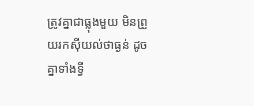ត្រូវគ្នាជាធ្លុងមួយ មិនព្រួយរកស៊ីយល់ថាធ្ងន់ ដូចគ្នាទាំងទ្វី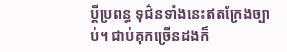ប្តីប្រពន្ធ ទុជ៌នទាំងនេះឥតក្រែងច្បាប់។ ជាប់គុកច្រើនដងក៏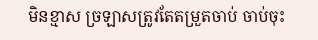មិនខ្មាស ច្រឡាសត្រូវតែតម្រួតចាប់ ចាប់ចុះ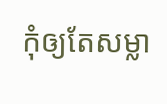កុំឲ្យតែសម្លា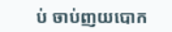ប់ ចាប់ញយបោក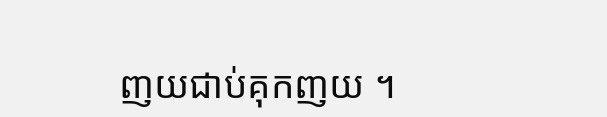ញយជាប់គុកញយ ។